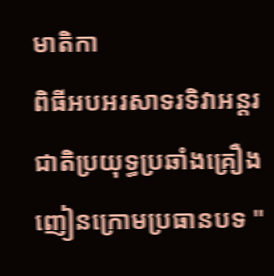មាតិកា
ពិធីអបអរសាទរទិវាអន្តរជាតិប្រយុទ្ធប្រឆាំងគ្រឿងញៀនក្រោមប្រធានបទ "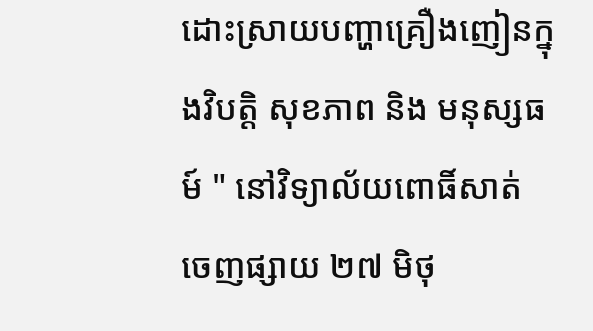ដោះស្រាយបញ្ហាគ្រឿងញៀនក្នុងវិបត្តិ សុខភាព និង មនុស្សធម៍ " នៅវិទ្យាល័យពោធិ៍សាត់
ចេញផ្សាយ ២៧ មិថុ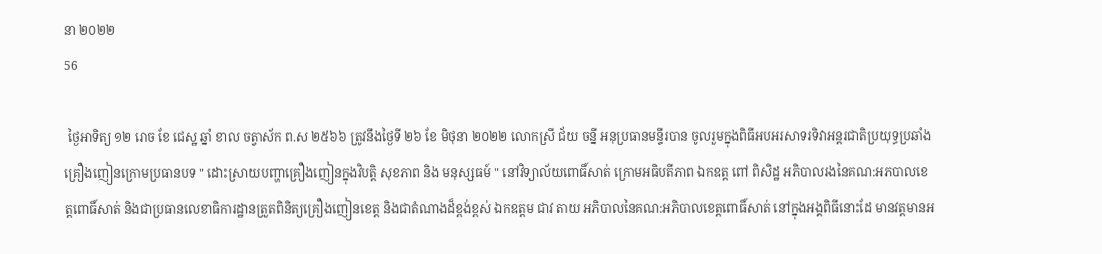នា ២០២២
56

 ថ្ងៃអាទិត្យ ១២ រោច ខែ ជេស្ឋ ឆ្នាំ ខាល ចត្វាស័ក ព.ស ២៥៦៦ ត្រូវនឹងថ្ងៃទី ២៦ ខែ មិថុនា ២០២២ លោកស្រី ជ័យ ចន្នី អនុប្រធានមន្ទីរបាន ចូលរួមក្នុងពិធីអបអរសាទរទិវាអន្តរជាតិប្រយុទ្ធប្រឆាំងគ្រឿងញៀនក្រោមប្រធានបទ " ដោះស្រាយបញ្ហាគ្រឿងញៀនក្នុងវិបត្តិ សុខភាព និង មនុស្សធម៍ " នៅវិទ្យាល័យពោធិ៍សាត់ ក្រោមអធិបតីភាព ឯកឧត្ត ពៅ ពិសិដ្ឋ អភិបាលរងនៃគណ:អភបាលខេត្តពោធិ៍សាត់ និងជាប្រធានលេខាធិការដ្ឋានត្រួតពិនិត្យគ្រឿងញៀនខេត្ត និងជាតំណាងដ៏ខ្ពង់ខ្ពស់ ឯកឧត្តម ជាវ តាយ អភិបាលនៃគណ:អភិបាលខេត្តពោធិ៍សាត់ នៅក្នុងអង្គពិធីនោះដែ មានវត្តមានអ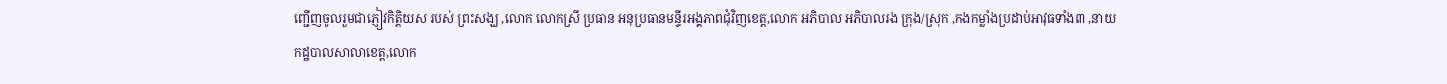ញ្ជើញចូលរួមជាភ្ញៀវកិត្តិយស របស់ ព្រះសង្ឃ ,លោក លោកស្រី ប្រធាន អនុប្រធានមន្ទីរអង្គភាពជុំវិញខេត្ត,លោក អភិបាល អភិបាលរង ក្រុង/ស្រុក ,កងកម្លាំងប្រដាប់អាវុធទាំង៣ ,នាយកដ្ឋបាលសាលាខេត្ត,លោក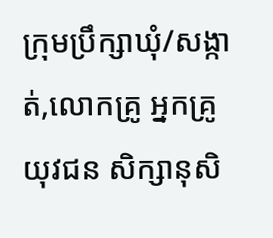ក្រុមប្រឹក្សាឃុំ/សង្កាត់,លោកគ្រូ អ្នកគ្រូ យុវជន សិក្សានុសិ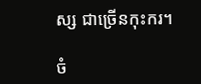ស្ស ជាច្រើនកុះករ។

ចំ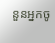នួនអ្នកចូ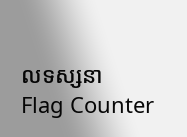លទស្សនា
Flag Counter